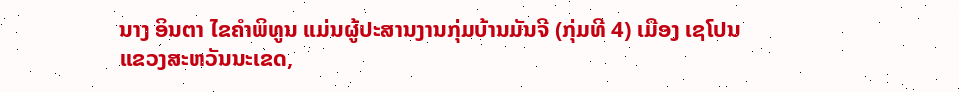ນາງ ອິນຕາ ໄຂຄຳພິທູນ ແມ່ນຜູ້ປະສານງານກຸ່ມບ້ານມັນຈີ (ກຸ່ມທີ 4) ເມືອງ ເຊໂປນ ແຂວງສະຫວັນນະເຂດ,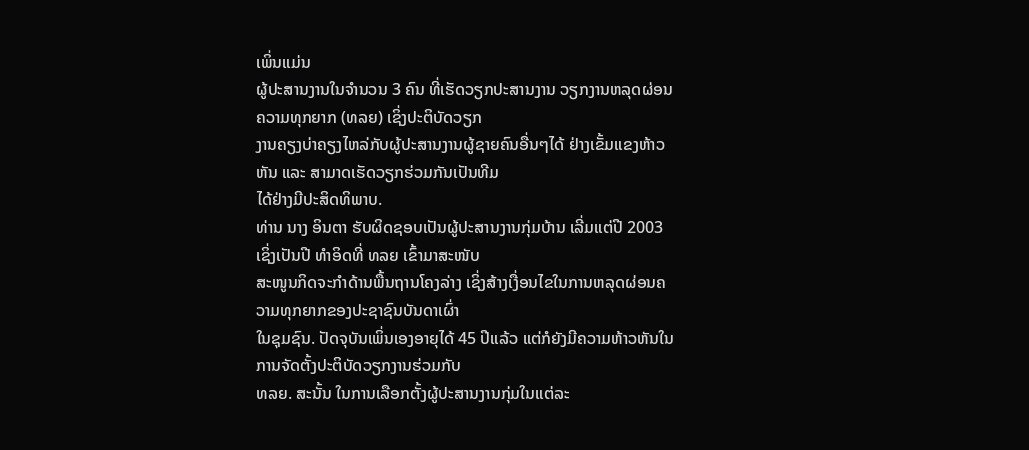ເພິ່ນແມ່ນ
ຜູ້ປະສານງານໃນຈຳນວນ 3 ຄົນ ທີ່ເຮັດວຽກປະສານງານ ວຽກງານຫລຸດຜ່ອນຄວາມທຸກຍາກ (ທລຍ) ເຊິ່ງປະຕິບັດວຽກ
ງານຄຽງບ່າຄຽງໄຫລ່ກັບຜູ້ປະສານງານຜູ້ຊາຍຄົນອື່ນໆໄດ້ ຢ່າງເຂັ້ມແຂງຫ້າວຫັນ ແລະ ສາມາດເຮັດວຽກຮ່ວມກັນເປັນທີມ
ໄດ້ຢ່າງມີປະສິດທິພາບ.
ທ່ານ ນາງ ອິນຕາ ຮັບຜິດຊອບເປັນຜູ້ປະສານງານກຸ່ມບ້ານ ເລີ່ມແຕ່ປີ 2003 ເຊິ່ງເປັນປີ ທຳອິດທີ່ ທລຍ ເຂົ້າມາສະໜັບ
ສະໜູນກິດຈະກຳດ້ານພື້ນຖານໂຄງລ່າງ ເຊິ່ງສ້າງເງື່ອນໄຂໃນການຫລຸດຜ່ອນຄວາມທຸກຍາກຂອງປະຊາຊົນບັນດາເຜົ່າ
ໃນຊຸມຊົນ. ປັດຈຸບັນເພິ່ນເອງອາຍຸໄດ້ 45 ປີແລ້ວ ແຕ່ກໍຍັງມີຄວາມຫ້າວຫັນໃນການຈັດຕັ້ງປະຕິບັດວຽກງານຮ່ວມກັບ
ທລຍ. ສະນັ້ນ ໃນການເລືອກຕັ້ງຜູ້ປະສານງານກຸ່ມໃນແຕ່ລະ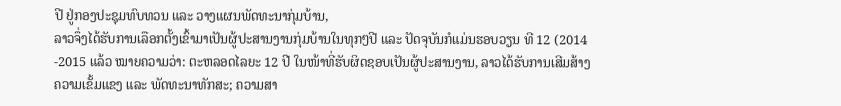ປີ ຢູ່ກອງປະຊຸມທົບທວນ ແລະ ວາງແຜນພັດທະນາກຸ່ມບ້ານ,
ລາວຈຶ່ງໄດ້ຮັບການເລືອກຕັ້ງເຂົ້າມາເປັນຜູ້ປະສານງານກຸ່ມບ້ານໃນທຸກໆປີ ແລະ ປັດຈຸບັນກໍແມ່ນຮອບວຽນ ທີ 12 (2014
-2015 ແລ້ວ ໝາຍຄວາມວ່າ: ຕະຫລອດໄລຍະ 12 ປີ ໃນໜ້າທີ່ຮັບຜິດຊອບເປັນຜູ້ປະສານງານ, ລາວໄດ້ຮັບການເສີມສ້າງ
ຄວາມເຂັ້ມແຂງ ແລະ ພັດທະນາທັກສະ; ຄວາມສາ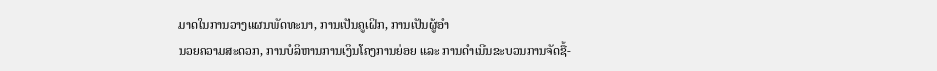ມາດໃນການວາງແຜນພັດທະນາ, ການເປັນຄູເຝິກ, ການເປັນຜູ້ອຳ
ນວຍຄວາມສະດວກ, ການບໍລິຫານການເງິນໂຄງການຍ່ອຍ ແລະ ການດຳເນີນຂະບວນການຈັດຊື້-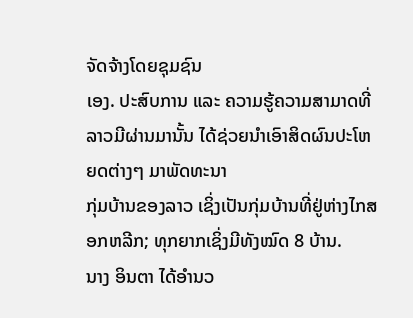ຈັດຈ້າງໂດຍຊຸມຊົນ
ເອງ. ປະສົບການ ແລະ ຄວາມຮູ້ຄວາມສາມາດທີ່ລາວມີຜ່ານມານັ້ນ ໄດ້ຊ່ວຍນຳເອົາສິດຜົນປະໂຫຍດຕ່າງໆ ມາພັດທະນາ
ກຸ່ມບ້ານຂອງລາວ ເຊິ່ງເປັນກຸ່ມບ້ານທີ່ຢູ່ຫ່າງໄກສອກຫລີກ; ທຸກຍາກເຊິ່ງມີທັງໝົດ 8 ບ້ານ.
ນາງ ອິນຕາ ໄດ້ອຳນວ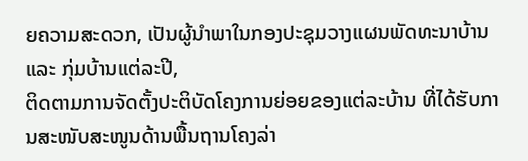ຍຄວາມສະດວກ, ເປັນຜູ້ນຳພາໃນກອງປະຊຸມວາງແຜນພັດທະນາບ້ານ ແລະ ກຸ່ມບ້ານແຕ່ລະປີ,
ຕິດຕາມການຈັດຕັ້ງປະຕິບັດໂຄງການຍ່ອຍຂອງແຕ່ລະບ້ານ ທີ່ໄດ້ຮັບການສະໜັບສະໜູນດ້ານພື້ນຖານໂຄງລ່າ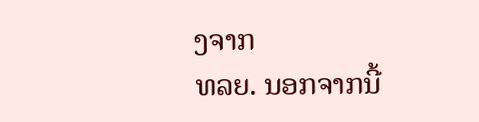ງຈາກ
ທລຍ. ນອກຈາກນີ້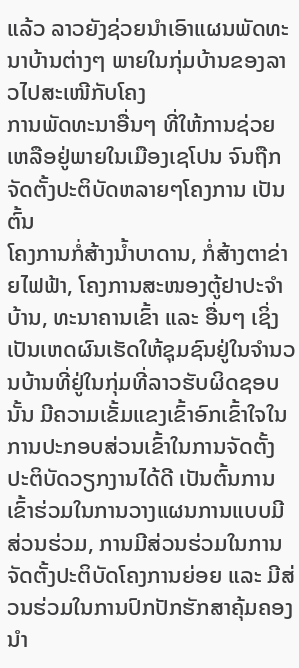ແລ້ວ ລາວຍັງຊ່ວຍນຳເອົາແຜນພັດທະນາບ້ານຕ່າງໆ ພາຍໃນກຸ່ມບ້ານຂອງລາວໄປສະເໜີກັບໂຄງ
ການພັດທະນາອື່ນໆ ທີ່ໃຫ້ການຊ່ວຍເຫລືອຢູ່ພາຍໃນເມືອງເຊໂປນ ຈົນຖືກຈັດຕັ້ງປະຕິບັດຫລາຍໆໂຄງການ ເປັນຕົ້ນ
ໂຄງການກໍ່ສ້າງນ້ຳບາດານ, ກໍ່ສ້າງຕາຂ່າຍໄຟຟ້າ, ໂຄງການສະໜອງຕູ້ຢາປະຈຳບ້ານ, ທະນາຄານເຂົ້າ ແລະ ອື່ນໆ ເຊິ່ງ
ເປັນເຫດຜົນເຮັດໃຫ້ຊຸມຊົນຢູ່ໃນຈຳນວນບ້ານທີ່ຢູ່ໃນກຸ່ມທີ່ລາວຮັບຜິດຊອບນັ້ນ ມີຄວາມເຂັ້ມແຂງເຂົ້າອົກເຂົ້າໃຈໃນ
ການປະກອບສ່ວນເຂົ້າໃນການຈັດຕັ້ງປະຕິບັດວຽກງານໄດ້ດີ ເປັນຕົ້ນການເຂົ້າຮ່ວມໃນການວາງແຜນການແບບມີ
ສ່ວນຮ່ວມ, ການມີສ່ວນຮ່ວມໃນການຈັດຕັ້ງປະຕິບັດໂຄງການຍ່ອຍ ແລະ ມີສ່ວນຮ່ວມໃນການປົກປັກຮັກສາຄຸ້ມຄອງ
ນຳ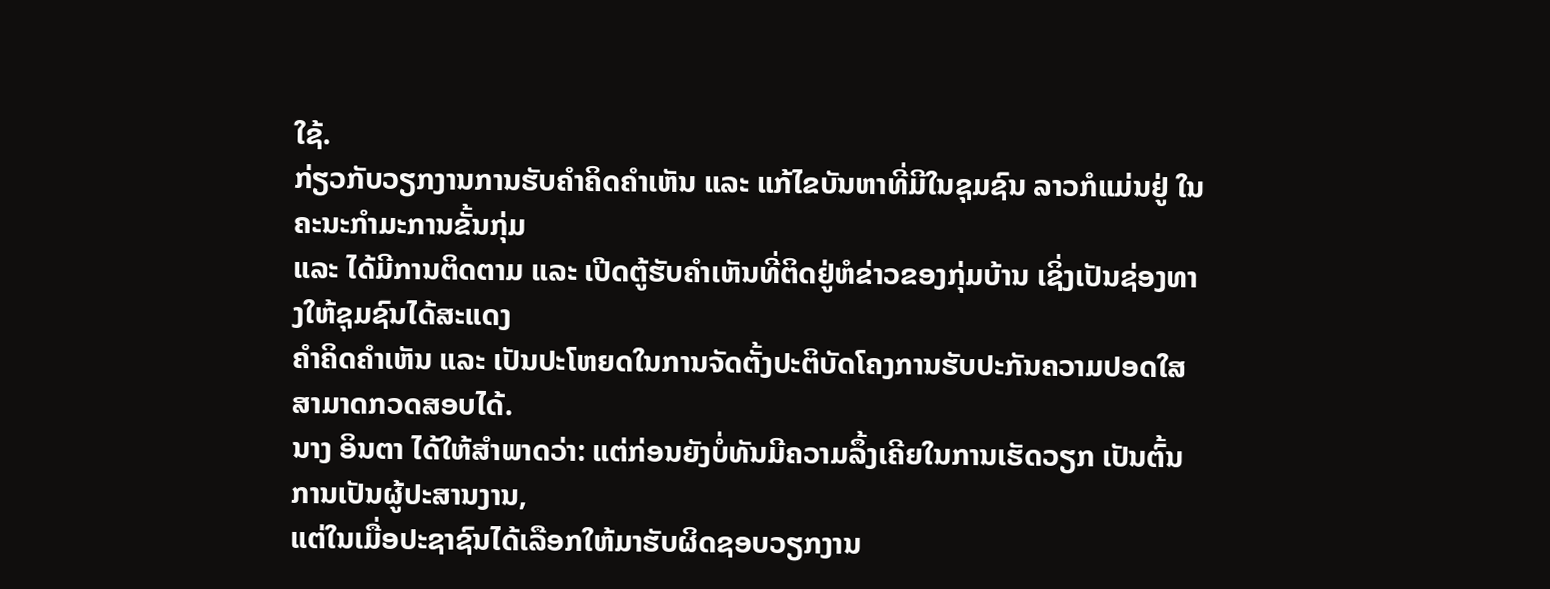ໃຊ້.
ກ່ຽວກັບວຽກງານການຮັບຄຳຄິດຄຳເຫັນ ແລະ ແກ້ໄຂບັນຫາທີ່ມີໃນຊຸມຊົນ ລາວກໍແມ່ນຢູ່ ໃນຄະນະກຳມະການຂັ້ນກຸ່ມ
ແລະ ໄດ້ມີການຕິດຕາມ ແລະ ເປີດຕູ້ຮັບຄຳເຫັນທີ່ຕິດຢູ່ຫໍຂ່າວຂອງກຸ່ມບ້ານ ເຊິ່ງເປັນຊ່ອງທາງໃຫ້ຊຸມຊົນໄດ້ສະແດງ
ຄຳຄິດຄຳເຫັນ ແລະ ເປັນປະໂຫຍດໃນການຈັດຕັ້ງປະຕິບັດໂຄງການຮັບປະກັນຄວາມປອດໃສສາມາດກວດສອບໄດ້.
ນາງ ອິນຕາ ໄດ້ໃຫ້ສຳພາດວ່າ: ແຕ່ກ່ອນຍັງບໍ່ທັນມີຄວາມລຶ້ງເຄີຍໃນການເຮັດວຽກ ເປັນຕົ້ນການເປັນຜູ້ປະສານງານ,
ແຕ່ໃນເມື່ອປະຊາຊົນໄດ້ເລືອກໃຫ້ມາຮັບຜິດຊອບວຽກງານ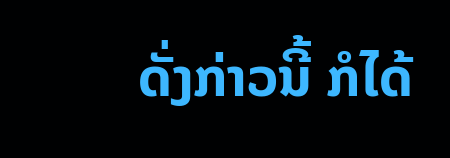ດັ່ງກ່າວນີ້ ກໍໄດ້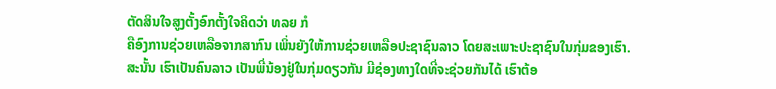ຕັດສິນໃຈສູງຕັ້ງອົກຕັ້ງໃຈຄິດວ່າ ທລຍ ກໍ
ຄືອົງການຊ່ວຍເຫລືອຈາກສາກົນ ເພິ່ນຍັງໃຫ້ການຊ່ວຍເຫລືອປະຊາຊົນລາວ ໂດຍສະເພາະປະຊາຊົນໃນກຸ່ມຂອງເຮົາ.
ສະນັ້ນ ເຮົາເປັນຄົນລາວ ເປັນພີ່ນ້ອງຢູ່ໃນກຸ່ມດຽວກັນ ມີຊ່ອງທາງໃດທີ່ຈະຊ່ວຍກັນໄດ້ ເຮົາຕ້ອ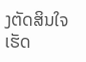ງຕັດສິນໃຈເຮັດ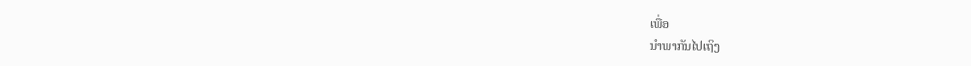ເພື່ອ
ນຳພາກັນໄປເຖິງ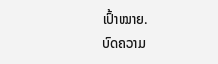ເປົ້າໝາຍ.
ບົດຄວາມ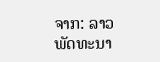ຈາກ: ລາວພັດທະນາ